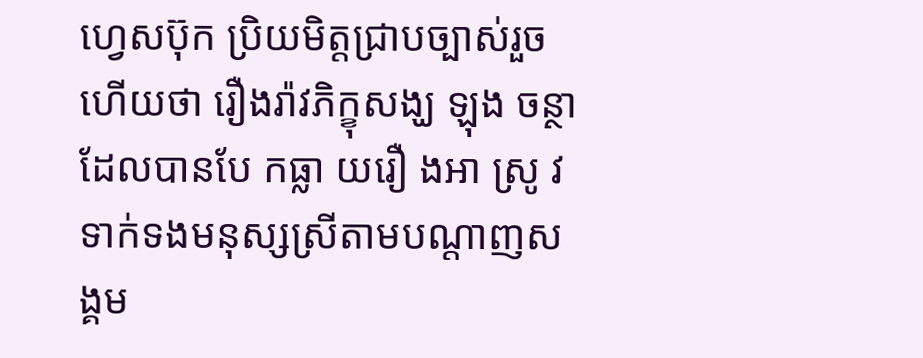ហ្វេសប៊ុក ប្រិយមិត្តជ្រាបច្បាស់រួចហើយថា រឿងរ៉ាវភិក្ខុសង្ឃ ឡុង ចន្ថា ដែលបានបែ កធ្លា យរឿ ងអា ស្រូ វទាក់ទងមនុស្សស្រីតាមបណ្តាញសង្គម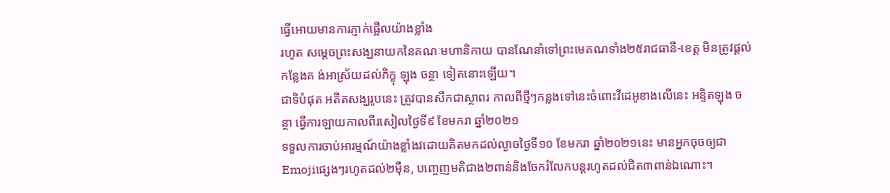ធ្វើអោយមានការភ្ញាក់ផ្អើលយ៉ាងខ្លាំង
រហូត សម្តេចព្រះសង្ឃនាយកនៃគណៈមហានិកាយ បានណែនាំទៅព្រះមេគណទាំង២៥រាជធានី-ខេត្ត មិនត្រូវផ្តល់កន្លែងគ ង់អាស្រ័យដល់ភិក្ខុ ឡុង ចន្ថា ទៀតនោះឡើយ។
ជាទិបំផុត អតីតសង្ឃរូបនេះ ត្រូវបានសឹកជាស្ថាពរ កាលពីថ្មីៗកន្លងទៅនេះចំពោះវីដេអូខាងលើនេះ អន្ទិតឡុង ចន្ថា ធ្វើការឡាយកាលពីរសៀលថ្ងៃទី៩ ខែមករា ឆ្នាំ២០២១
ទទួលការចាប់អារម្មណ៍យ៉ាងខ្លាំងវដោយគិតមកដល់ល្ងាចថ្ងៃទី១០ ខែមករា ឆ្នាំ២០២១នេះ មានអ្នកចុចឲ្យជាEmojiផ្សេងៗរហូតដល់២ម៉ឺន, បញ្ចេញមតិជាង២ពាន់និងចែករំលែកបន្តរហូតដល់ជិត៣ពាន់ឯណោះ។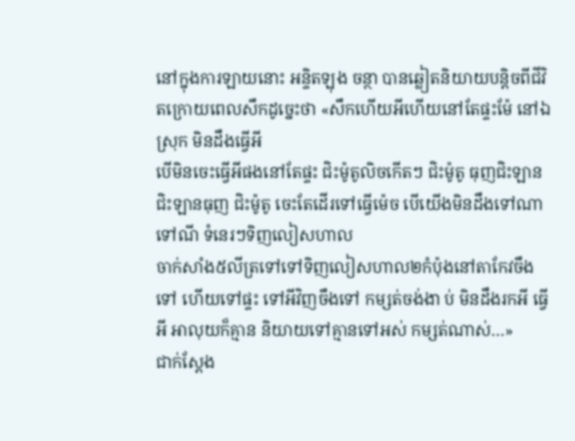នៅក្នុងការឡាយនោះ អន្ទិតឡុង ចន្ថា បានឆ្លៀតនិយាយបន្តិចពីជីវិតក្រោយពេលសឹកដូច្នេះថា «សឹកហើយអីហើយនៅតែផ្ទះម៉ែ នៅឯស្រុក មិនដឹងធ្វើអី
បើមិនចេះធ្វើអីផងនៅតែផ្ទះ ជិះម៉ូតូលិចកើតៗ ជិះម៉ូតូ ធុញជិះឡាន ជិះឡានធុញ ជិះម៉ូតូ ចេះតែដើរទៅធ្វើម៉េច បើយើងមិនដឹងទៅណា ទៅណី ទំនេរៗទិញលៀសហាល
ចាក់សាំង៥លីត្រទៅទៅទិញលៀសហាល២កំប៉ុងនៅតាកែវចឹងទៅ ហើយទៅផ្ទះ ទៅអីវិញចឹងទៅ កម្សត់ចង់ងា ប់ មិនដឹងរកអី ធ្វើអី អាលុយក៏គ្មាន និយាយទៅគ្មានទៅអស់ កម្សត់ណាស់…»
ជាក់ស្តែង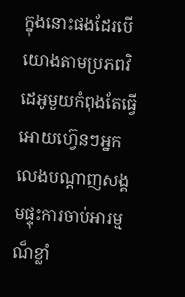ក្នុងនោះផងដែរបើយោងតាមប្រភពវិដេអូមួយកំពុងតែធ្វើអោយហ៊្វេនៗអ្នកលេងបណ្តាញសង្គមផ្ទុះការចាប់អារម្មណ៏ខ្លាំ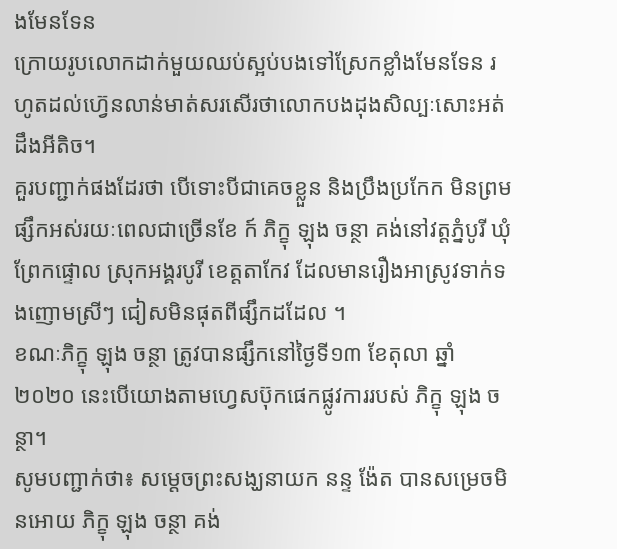ងមែនទែន
ក្រោយរូបលោកដាក់មួយឈប់ស្អប់បងទៅស្រែកខ្លាំងមែនទែន រហូតដល់ហ៊្វេនលាន់មាត់សរសើរថាលោកបងដុងសិល្បៈសោះអត់ដឹងអីតិច។
គួរបញ្ជាក់ផងដែរថា បើទោះបីជាគេចខ្លួន និងប្រឹងប្រកែក មិនព្រមផ្សឹកអស់រយៈពេលជាច្រើនខែ ក៍ ភិក្ខុ ឡុង ចន្ថា គង់នៅវត្តភ្នំបូរី ឃុំព្រែកផ្ទោល ស្រុកអង្គរបូរី ខេត្តតាកែវ ដែលមានរឿងអាស្រូវទាក់ទងញោមស្រីៗ ជៀសមិនផុតពីផ្សឹកដដែល ។
ខណៈភិក្ខុ ឡុង ចន្ថា ត្រូវបានផ្សឹកនៅថ្ងៃទី១៣ ខែតុលា ឆ្នាំ២០២០ នេះបើយោងតាមហ្វេសប៊ុកផេកផ្លូវការរបស់ ភិក្ខុ ឡុង ចន្ថា។
សូមបញ្ជាក់ថា៖ សម្តេចព្រះសង្ឃនាយក នន្ទ ង៉ែត បានសម្រេចមិនអោយ ភិក្ខុ ឡុង ចន្ថា គង់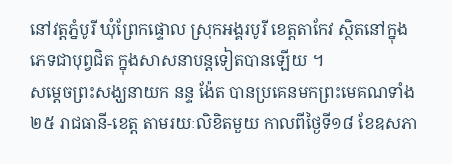នៅវត្តភ្នំបូរី ឃុំព្រែកផ្ទោល ស្រុកអង្គរបូរី ខេត្តតាកែវ ស្ថិតនៅក្នុងភេទជាបុព្វជិត ក្នុងសាសនាបន្តទៀតបានឡើយ ។
សម្តេចព្រះសង្ឃនាយក នន្ទ ង៉ែត បានប្រគេនមកព្រះមេគណទាំង២៥ រាជធានី-ខេត្ត តាមរយៈលិខិតមួយ កាលពីថ្ងៃទី១៨ ខែឧសភា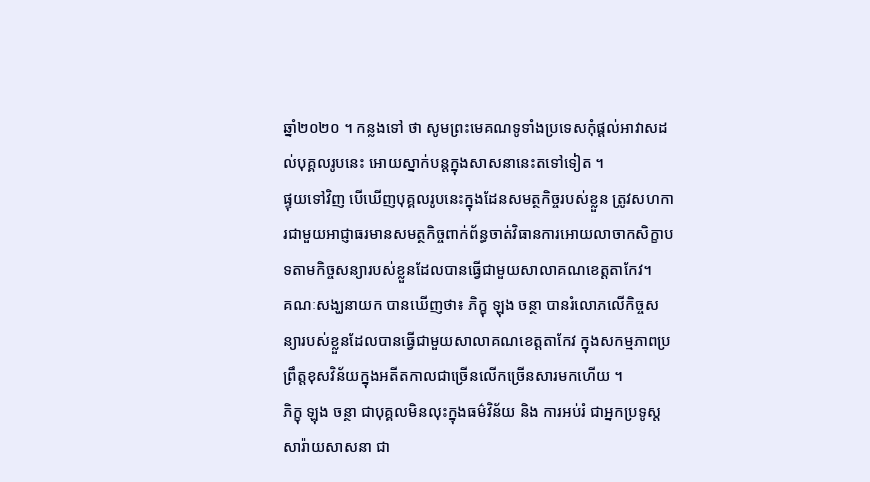ឆ្នាំ២០២០ ។ កន្លងទៅ ថា សូមព្រះមេគណទូទាំងប្រទេសកុំផ្តល់អាវាសដល់បុគ្គលរូបនេះ អោយស្នាក់បន្តក្នុងសាសនានេះតទៅទៀត ។
ផ្ទុយទៅវិញ បើឃើញបុគ្គលរូបនេះក្នុងដែនសមត្ថកិច្ចរបស់ខ្លួន ត្រូវសហការជាមួយអាជ្ញាធរមានសមត្ថកិច្ចពាក់ព័ន្ធចាត់វិធានការអោយលាចាកសិក្ខាបទតាមកិច្ចសន្យារបស់ខ្លួនដែលបានធ្វើជាមួយសាលាគណខេត្តតាកែវ។
គណៈសង្ឃនាយក បានឃើញថា៖ ភិក្ខុ ឡុង ចន្ថា បានរំលោភលើកិច្ចសន្យារបស់ខ្លួនដែលបានធ្វើជាមួយសាលាគណខេត្តតាកែវ ក្នុងសកម្មភាពប្រព្រឹត្តខុសវិន័យក្នុងអតីតកាលជាច្រើនលើកច្រើនសារមកហើយ ។
ភិក្ខុ ឡុង ចន្ថា ជាបុគ្គលមិនលុះក្នុងធម៌វិន័យ និង ការអប់រំ ជាអ្នកប្រទូស្តសារ៉ាយសាសនា ជា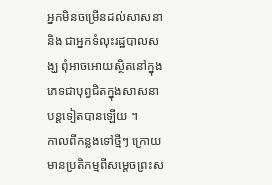អ្នកមិនចម្រើនដល់សាសនា និង ជាអ្នកទំលុះរដ្ឋបាលសង្ឃ ពុំអាចអោយស្ថិតនៅក្នុងភេទជាបុព្វជិតក្នុងសាសនាបន្តទៀតបានឡើយ ។
កាលពីកន្លងទៅថ្មីៗ ក្រោយមានប្រតិកម្មពីសម្តេចព្រះស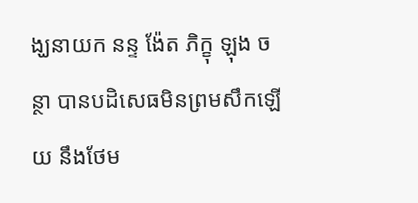ង្ឃនាយក នន្ទ ង៉ែត ភិក្ខុ ឡុង ចន្ថា បានបដិសេធមិនព្រមសឹកឡើយ នឹងថែម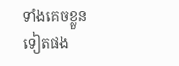ទាំងគេចខ្លួនទៀតផង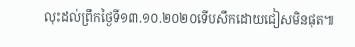លុះដល់ព្រឹកថ្ងៃទី១៣.១០.២០២០ទើបសឹកដោយជៀសមិនផុត៕